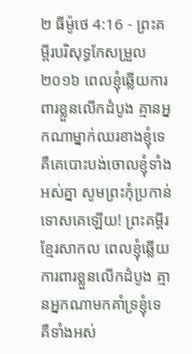២ ធីម៉ូថេ 4:16 - ព្រះគម្ពីរបរិសុទ្ធកែសម្រួល ២០១៦ ពេលខ្ញុំឆ្លើយការពារខ្លួនលើកដំបូង គ្មានអ្នកណាម្នាក់ឈរខាងខ្ញុំទេ គឺគេបោះបង់ចោលខ្ញុំទាំងអស់គ្នា សូមព្រះកុំប្រកាន់ទោសគេឡើយ! ព្រះគម្ពីរខ្មែរសាកល ពេលខ្ញុំឆ្លើយការពារខ្លួនលើកដំបូង គ្មានអ្នកណាមកគាំទ្រខ្ញុំទេ គឺទាំងអស់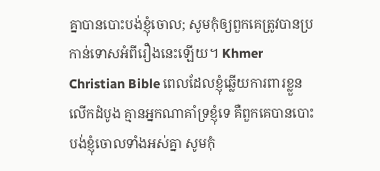គ្នាបានបោះបង់ខ្ញុំចោល; សូមកុំឲ្យពួកគេត្រូវបានប្រកាន់ទោសអំពីរឿងនេះឡើយ។ Khmer Christian Bible ពេលដែលខ្ញុំឆ្លើយការពារខ្លួនលើកដំបូង គ្មានអ្នកណាគាំទ្រខ្ញុំទេ គឺពួកគេបានបោះបង់ខ្ញុំចោលទាំងអស់គ្នា សូមកុំ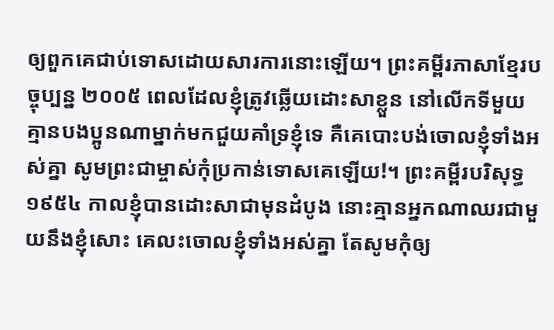ឲ្យពួកគេជាប់ទោសដោយសារការនោះឡើយ។ ព្រះគម្ពីរភាសាខ្មែរបច្ចុប្បន្ន ២០០៥ ពេលដែលខ្ញុំត្រូវឆ្លើយដោះសាខ្លួន នៅលើកទីមួយ គ្មានបងប្អូនណាម្នាក់មកជួយគាំទ្រខ្ញុំទេ គឺគេបោះបង់ចោលខ្ញុំទាំងអស់គ្នា សូមព្រះជាម្ចាស់កុំប្រកាន់ទោសគេឡើយ!។ ព្រះគម្ពីរបរិសុទ្ធ ១៩៥៤ កាលខ្ញុំបានដោះសាជាមុនដំបូង នោះគ្មានអ្នកណាឈរជាមួយនឹងខ្ញុំសោះ គេលះចោលខ្ញុំទាំងអស់គ្នា តែសូមកុំឲ្យ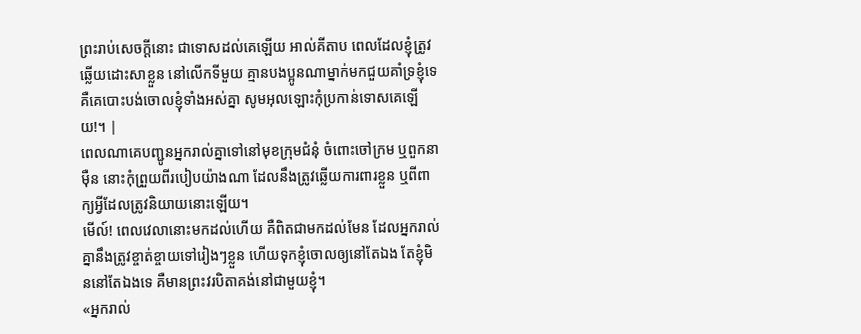ព្រះរាប់សេចក្ដីនោះ ជាទោសដល់គេឡើយ អាល់គីតាប ពេលដែលខ្ញុំត្រូវឆ្លើយដោះសាខ្លួន នៅលើកទីមួយ គ្មានបងប្អូនណាម្នាក់មកជួយគាំទ្រខ្ញុំទេ គឺគេបោះបង់ចោលខ្ញុំទាំងអស់គ្នា សូមអុលឡោះកុំប្រកាន់ទោសគេឡើយ!។ |
ពេលណាគេបញ្ជូនអ្នករាល់គ្នាទៅនៅមុខក្រុមជំនុំ ចំពោះចៅក្រម ឬពួកនាម៉ឺន នោះកុំព្រួយពីរបៀបយ៉ាងណា ដែលនឹងត្រូវឆ្លើយការពារខ្លួន ឬពីពាក្យអ្វីដែលត្រូវនិយាយនោះឡើយ។
មើល៍! ពេលវេលានោះមកដល់ហើយ គឺពិតជាមកដល់មែន ដែលអ្នករាល់គ្នានឹងត្រូវខ្ចាត់ខ្ចាយទៅរៀងៗខ្លួន ហើយទុកខ្ញុំចោលឲ្យនៅតែឯង តែខ្ញុំមិននៅតែឯងទេ គឺមានព្រះវរបិតាគង់នៅជាមួយខ្ញុំ។
«អ្នករាល់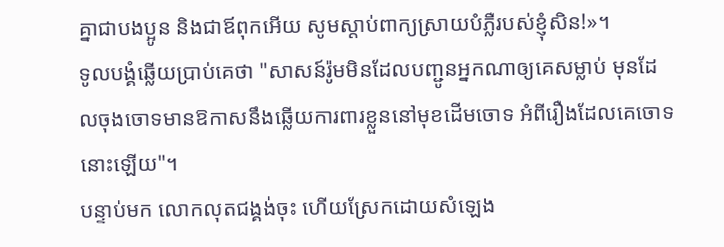គ្នាជាបងប្អូន និងជាឪពុកអើយ សូមស្តាប់ពាក្យស្រាយបំភ្លឺរបស់ខ្ញុំសិន!»។
ទូលបង្គំឆ្លើយប្រាប់គេថា "សាសន៍រ៉ូមមិនដែលបញ្ជូនអ្នកណាឲ្យគេសម្លាប់ មុនដែលចុងចោទមានឱកាសនឹងឆ្លើយការពារខ្លួននៅមុខដើមចោទ អំពីរឿងដែលគេចោទនោះឡើយ"។
បន្ទាប់មក លោកលុតជង្គង់ចុះ ហើយស្រែកដោយសំឡេង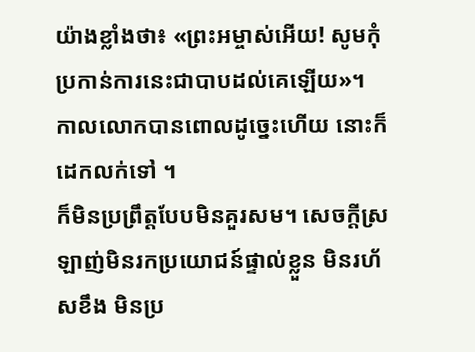យ៉ាងខ្លាំងថា៖ «ព្រះអម្ចាស់អើយ! សូមកុំប្រកាន់ការនេះជាបាបដល់គេឡើយ»។ កាលលោកបានពោលដូច្នេះហើយ នោះក៏ដេកលក់ទៅ ។
ក៏មិនប្រព្រឹត្តបែបមិនគួរសម។ សេចក្ដីស្រឡាញ់មិនរកប្រយោជន៍ផ្ទាល់ខ្លួន មិនរហ័សខឹង មិនប្រ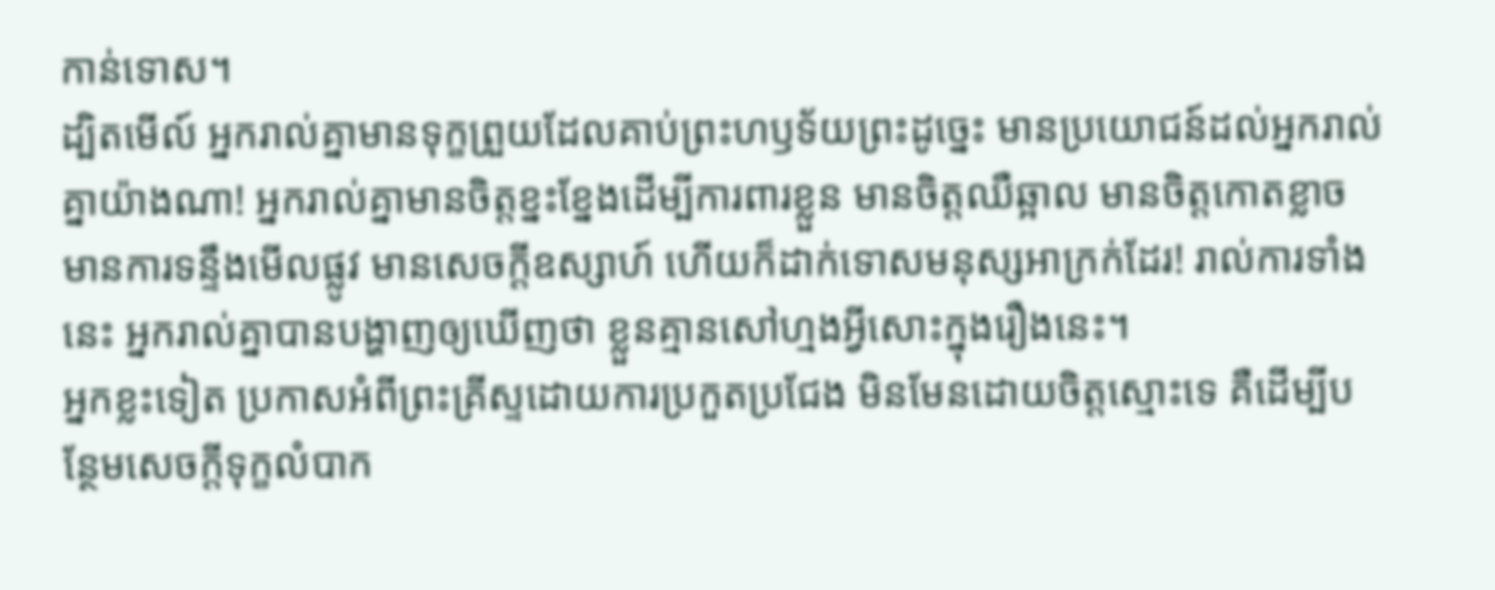កាន់ទោស។
ដ្បិតមើល៍ អ្នករាល់គ្នាមានទុក្ខព្រួយដែលគាប់ព្រះហឫទ័យព្រះដូច្នេះ មានប្រយោជន៍ដល់អ្នករាល់គ្នាយ៉ាងណា! អ្នករាល់គ្នាមានចិត្តខ្នះខ្នែងដើម្បីការពារខ្លួន មានចិត្តឈឺឆ្អាល មានចិត្តកោតខ្លាច មានការទន្ទឹងមើលផ្លូវ មានសេចក្ដីឧស្សាហ៍ ហើយក៏ដាក់ទោសមនុស្សអាក្រក់ដែរ! រាល់ការទាំងនេះ អ្នករាល់គ្នាបានបង្ហាញឲ្យឃើញថា ខ្លួនគ្មានសៅហ្មងអ្វីសោះក្នុងរឿងនេះ។
អ្នកខ្លះទៀត ប្រកាសអំពីព្រះគ្រីស្ទដោយការប្រកួតប្រជែង មិនមែនដោយចិត្តស្មោះទេ គឺដើម្បីបន្ថែមសេចក្ដីទុក្ខលំបាក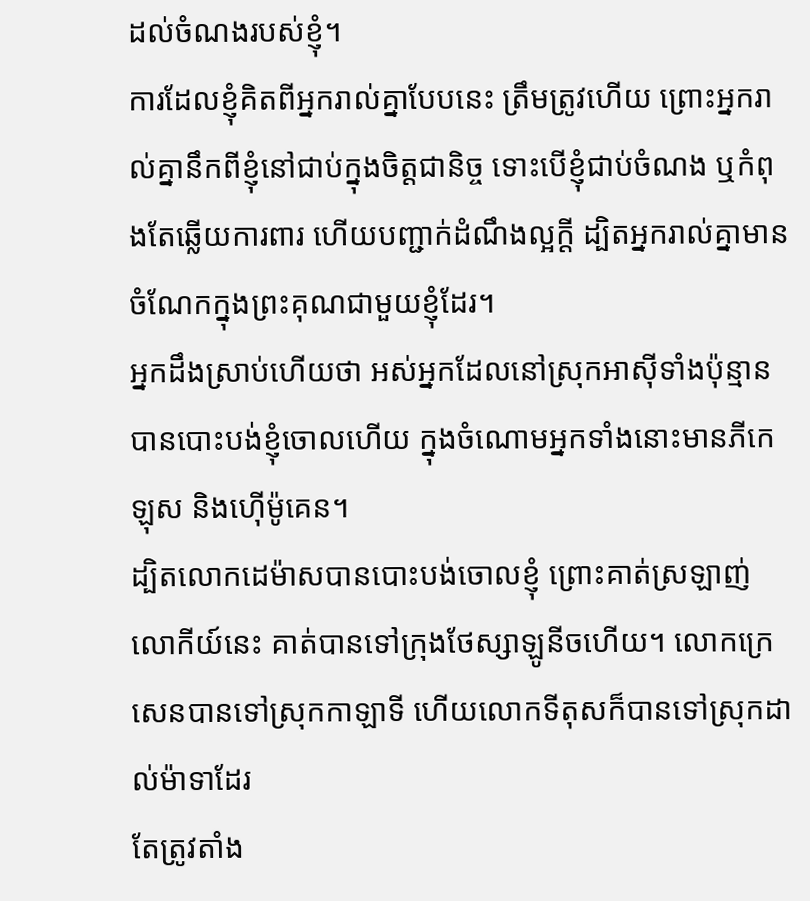ដល់ចំណងរបស់ខ្ញុំ។
ការដែលខ្ញុំគិតពីអ្នករាល់គ្នាបែបនេះ ត្រឹមត្រូវហើយ ព្រោះអ្នករាល់គ្នានឹកពីខ្ញុំនៅជាប់ក្នុងចិត្តជានិច្ច ទោះបើខ្ញុំជាប់ចំណង ឬកំពុងតែឆ្លើយការពារ ហើយបញ្ជាក់ដំណឹងល្អក្តី ដ្បិតអ្នករាល់គ្នាមានចំណែកក្នុងព្រះគុណជាមួយខ្ញុំដែរ។
អ្នកដឹងស្រាប់ហើយថា អស់អ្នកដែលនៅស្រុកអាស៊ីទាំងប៉ុន្មាន បានបោះបង់ខ្ញុំចោលហើយ ក្នុងចំណោមអ្នកទាំងនោះមានភីកេឡុស និងហ៊ើម៉ូគេន។
ដ្បិតលោកដេម៉ាសបានបោះបង់ចោលខ្ញុំ ព្រោះគាត់ស្រឡាញ់លោកីយ៍នេះ គាត់បានទៅក្រុងថែស្សាឡូនីចហើយ។ លោកក្រេសេនបានទៅស្រុកកាឡាទី ហើយលោកទីតុសក៏បានទៅស្រុកដាល់ម៉ាទាដែរ
តែត្រូវតាំង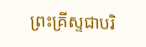ព្រះគ្រីស្ទជាបរិ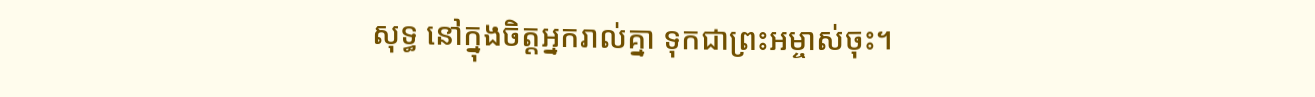សុទ្ធ នៅក្នុងចិត្តអ្នករាល់គ្នា ទុកជាព្រះអម្ចាស់ចុះ។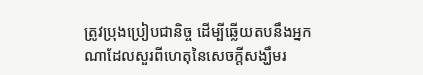ត្រូវប្រុងប្រៀបជានិច្ច ដើម្បីឆ្លើយតបនឹងអ្នកណាដែលសួរពីហេតុនៃសេចក្តីសង្ឃឹមរ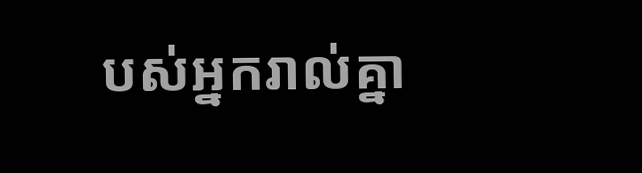បស់អ្នករាល់គ្នា